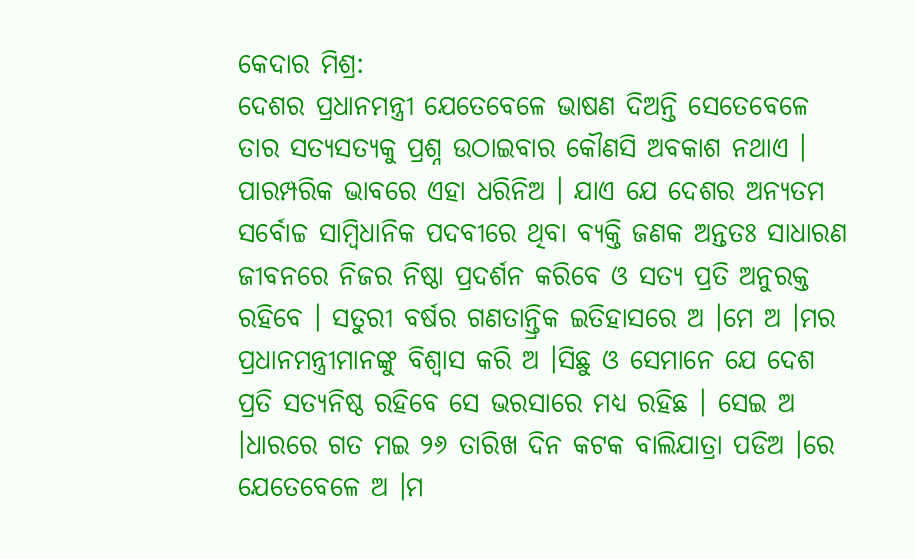କେଦାର ମିଶ୍ର:
ଦେଶର ପ୍ରଧାନମନ୍ତ୍ରୀ ଯେତେବେଳେ ଭାଷଣ ଦିଅନ୍ତି ସେତେବେଳେ ତାର ସତ୍ୟସତ୍ୟକୁ ପ୍ରଶ୍ନ ଉଠାଇବାର କୌଣସି ଅବକାଶ ନଥାଏ । ପାରମ୍ପରିକ ଭାବରେ ଏହା ଧରିନିଅ । ଯାଏ ଯେ ଦେଶର ଅନ୍ୟତମ ସର୍ବୋଚ୍ଚ ସାମ୍ବିଧାନିକ ପଦବୀରେ ଥିବା ବ୍ୟକ୍ତି ଜଣକ ଅନ୍ତତଃ ସାଧାରଣ ଜୀବନରେ ନିଜର ନିଷ୍ଠା ପ୍ରଦର୍ଶନ କରିବେ ଓ ସତ୍ୟ ପ୍ରତି ଅନୁରକ୍ତ ରହିବେ । ସତୁରୀ ବର୍ଷର ଗଣତାନ୍ତ୍ରିକ ଇତିହାସରେ ଅ ।ମେ ଅ ।ମର ପ୍ରଧାନମନ୍ତ୍ରୀମାନଙ୍କୁ ବିଶ୍ୱାସ କରି ଅ ।ସିଛୁ ଓ ସେମାନେ ଯେ ଦେଶ ପ୍ରତି ସତ୍ୟନିଷ୍ଠ ରହିବେ ସେ ଭରସାରେ ମଧ୍ୟ ରହିଛ । ସେଇ ଅ ।ଧାରରେ ଗତ ମଇ ୨୬ ତାରିଖ ଦିନ କଟକ ବାଲିଯାତ୍ରା ପଡିଅ ।ରେ ଯେତେବେଳେ ଅ ।ମ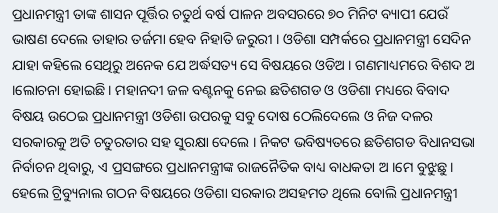ପ୍ରଧାନମନ୍ତ୍ରୀ ତାଙ୍କ ଶାସନ ପୂର୍ତ୍ତିର ଚତୁର୍ଥ ବର୍ଷ ପାଳନ ଅବସରରେ ୭୦ ମିନିଟ ବ୍ୟାପୀ ଯେଉଁ ଭାଷଣ ଦେଲେ ତାହାର ତର୍ଜମା ହେବ ନିହାତି ଜରୁରୀ । ଓଡିଶା ସମ୍ପର୍କରେ ପ୍ରଧାନମନ୍ତ୍ରୀ ସେଦିନ ଯାହା କହିଲେ ସେଥିରୁ ଅନେକ ଯେ ଅର୍ଦ୍ଧସତ୍ୟ ସେ ବିଷୟରେ ଓଡିଅ । ଗଣମାଧ୍ୟମରେ ବିଶଦ ଅ ।ଲୋଚନା ହୋଇଛି । ମହାନଦୀ ଜଳ ବଣ୍ଟନକୁ ନେଇ ଛତିଶଗଡ ଓ ଓଡିଶା ମଧ୍ୟରେ ବିବାଦ ବିଷୟ ଉଠେଇ ପ୍ରଧାନମନ୍ତ୍ରୀ ଓଡିଶା ଉପରକୁ ସବୁ ଦୋଷ ଠେଲିଦେଲେ ଓ ନିଜ ଦଳର ସରକାରକୁ ଅତି ଚତୁରତାର ସହ ସୁରକ୍ଷା ଦେଲେ । ନିକଟ ଭବିଷ୍ୟତରେ ଛତିଶଗଡ ବିଧାନସଭା ନିର୍ବାଚନ ଥିବାରୁ, ଏ ପ୍ରସଙ୍ଗରେ ପ୍ରଧାନମନ୍ତ୍ରୀଙ୍କ ରାଜନୈତିକ ବାଧ୍ୟ ବାଧକତା ଅ ।ମେ ବୁଝୁଛୁ । ହେଲେ ଟ୍ରିବ୍ୟୁନାଲ ଗଠନ ବିଷୟରେ ଓଡିଶା ସରକାର ଅସହମତ ଥିଲେ ବୋଲି ପ୍ରଧାନମନ୍ତ୍ରୀ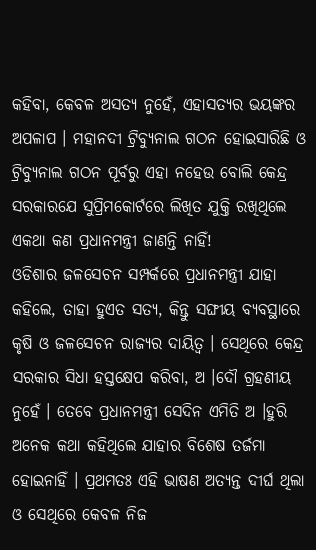କହିବା, କେବଳ ଅସତ୍ୟ ନୁହେଁ, ଏହାସତ୍ୟର ଭୟଙ୍କର ଅପଳାପ । ମହାନଦୀ ଟ୍ରିବ୍ୟୁନାଲ ଗଠନ ହୋଇସାରିଛି ଓ ଟ୍ରିବ୍ୟୁନାଲ ଗଠନ ପୂର୍ବରୁ ଏହା ନହେଉ ବୋଲି କେନ୍ଦ୍ର ସରକାରଯେ ସୁପ୍ରିମକୋର୍ଟରେ ଲିଖିତ ଯୁକ୍ତି ରଖିଥିଲେ ଏକଥା କଣ ପ୍ରଧାନମନ୍ତ୍ରୀ ଜାଣନ୍ତି ନାହିଁ!
ଓଡିଶାର ଜଳସେଚନ ସମ୍ପର୍କରେ ପ୍ରଧାନମନ୍ତ୍ରୀ ଯାହା କହିଲେ, ତାହା ହୁଏତ ସତ୍ୟ, କିନ୍ତୁ ସଙ୍ଘୀୟ ବ୍ୟବସ୍ଥାରେ କୃଷି ଓ ଜଳସେଚନ ରାଜ୍ୟର ଦାୟିତ୍ୱ । ସେଥିରେ କେନ୍ଦ୍ର ସରକାର ସିଧା ହସ୍ତକ୍ଷେପ କରିବା, ଅ ।ଦୌ ଗ୍ରହଣୀୟ ନୁହେଁ । ତେବେ ପ୍ରଧାନମନ୍ତ୍ରୀ ସେଦିନ ଏମିତି ଅ ।ହୁରି ଅନେକ କଥା କହିଥିଲେ ଯାହାର ବିଶେଷ ତର୍ଜମା ହୋଇନାହିଁ । ପ୍ରଥମତଃ ଏହି ଭାଷଣ ଅତ୍ୟନ୍ତ ଦୀର୍ଘ ଥିଲା ଓ ସେଥିରେ କେବଳ ନିଜ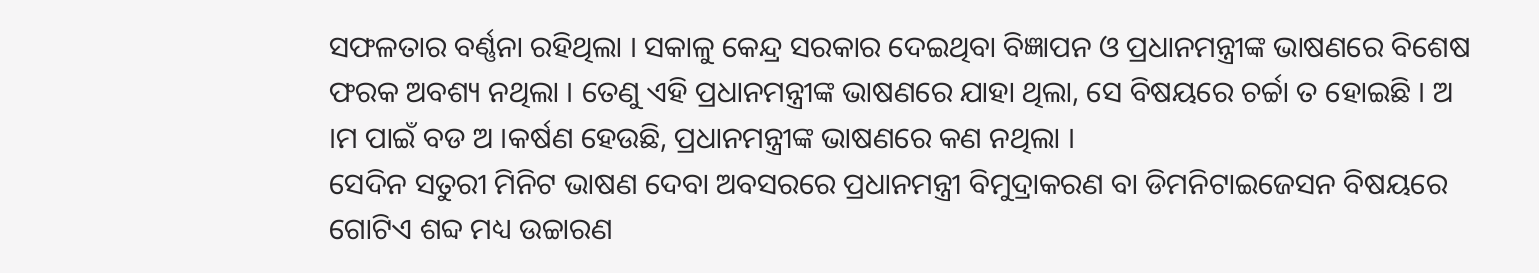ସଫଳତାର ବର୍ଣ୍ଣନା ରହିଥିଲା । ସକାଳୁ କେନ୍ଦ୍ର ସରକାର ଦେଇଥିବା ବିଜ୍ଞାପନ ଓ ପ୍ରଧାନମନ୍ତ୍ରୀଙ୍କ ଭାଷଣରେ ବିଶେଷ ଫରକ ଅବଶ୍ୟ ନଥିଲା । ତେଣୁ ଏହି ପ୍ରଧାନମନ୍ତ୍ରୀଙ୍କ ଭାଷଣରେ ଯାହା ଥିଲା, ସେ ବିଷୟରେ ଚର୍ଚ୍ଚା ତ ହୋଇଛି । ଅ ।ମ ପାଇଁ ବଡ ଅ ।କର୍ଷଣ ହେଉଛି, ପ୍ରଧାନମନ୍ତ୍ରୀଙ୍କ ଭାଷଣରେ କଣ ନଥିଲା ।
ସେଦିନ ସତୁରୀ ମିନିଟ ଭାଷଣ ଦେବା ଅବସରରେ ପ୍ରଧାନମନ୍ତ୍ରୀ ବିମୁଦ୍ରାକରଣ ବା ଡିମନିଟାଇଜେସନ ବିଷୟରେ ଗୋଟିଏ ଶବ୍ଦ ମଧ୍ୟ ଉଚ୍ଚାରଣ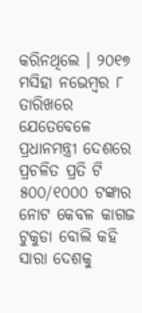କରିନଥିଲେ । ୨୦୧୭ ମସିହା ନଭେମ୍ବର ୮ ତାରିଖରେ ଯେତେବେଳେ ପ୍ରଧାନମନ୍ତ୍ରୀ ଦେଶରେ ପ୍ରଚଳିତ ପ୍ରତି ଟି ୫୦୦/୧୦୦୦ ଟଙ୍କାର ନୋଟ କେବଳ କାଗଜ ଟୁକୁଡା ବୋଲି କହି ସାରା ଦେଶକୁ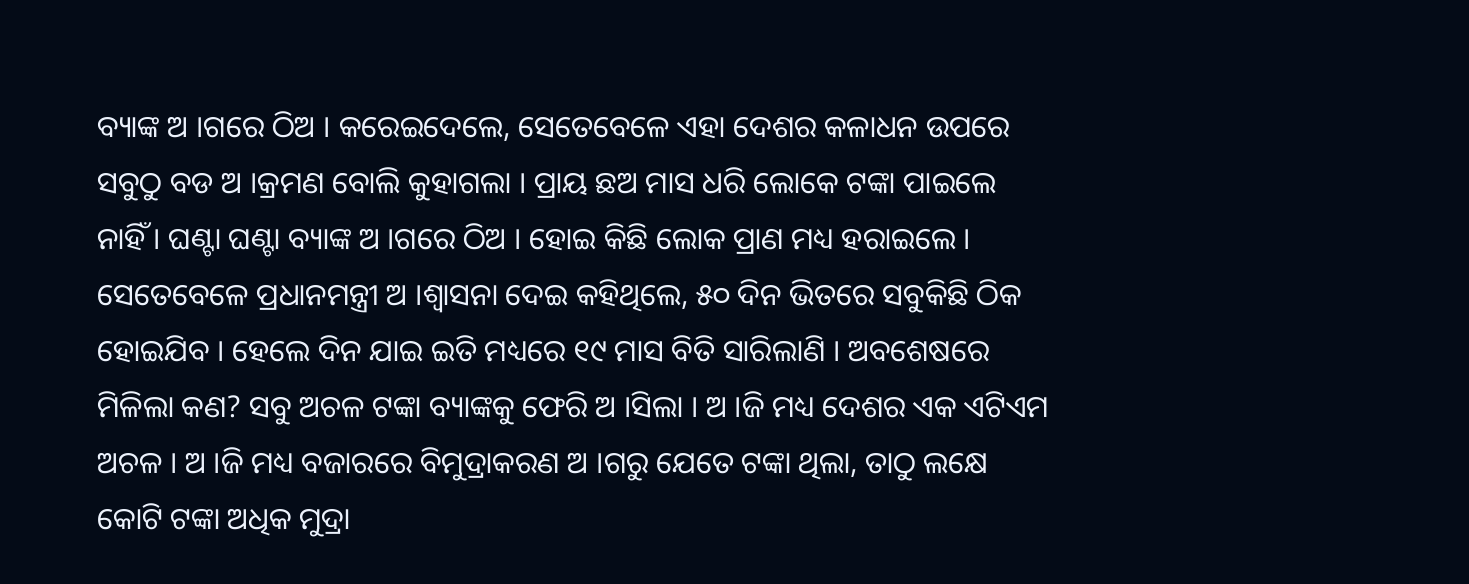ବ୍ୟାଙ୍କ ଅ ।ଗରେ ଠିଅ । କରେଇଦେଲେ, ସେତେବେଳେ ଏହା ଦେଶର କଳାଧନ ଉପରେ ସବୁଠୁ ବଡ ଅ ।କ୍ରମଣ ବୋଲି କୁହାଗଲା । ପ୍ରାୟ ଛଅ ମାସ ଧରି ଲୋକେ ଟଙ୍କା ପାଇଲେ ନାହିଁ । ଘଣ୍ଟା ଘଣ୍ଟା ବ୍ୟାଙ୍କ ଅ ।ଗରେ ଠିଅ । ହୋଇ କିଛି ଲୋକ ପ୍ରାଣ ମଧ୍ୟ ହରାଇଲେ । ସେତେବେଳେ ପ୍ରଧାନମନ୍ତ୍ରୀ ଅ ।ଶ୍ୱାସନା ଦେଇ କହିଥିଲେ, ୫୦ ଦିନ ଭିତରେ ସବୁକିଛି ଠିକ ହୋଇଯିବ । ହେଲେ ଦିନ ଯାଇ ଇତି ମଧ୍ୟରେ ୧୯ ମାସ ବିତି ସାରିଲାଣି । ଅବଶେଷରେ ମିଳିଲା କଣ? ସବୁ ଅଚଳ ଟଙ୍କା ବ୍ୟାଙ୍କକୁ ଫେରି ଅ ।ସିଲା । ଅ ।ଜି ମଧ୍ୟ ଦେଶର ଏକ ଏଟିଏମ ଅଚଳ । ଅ ।ଜି ମଧ୍ୟ ବଜାରରେ ବିମୁଦ୍ରାକରଣ ଅ ।ଗରୁ ଯେତେ ଟଙ୍କା ଥିଲା, ତାଠୁ ଲକ୍ଷେ କୋଟି ଟଙ୍କା ଅଧିକ ମୁଦ୍ରା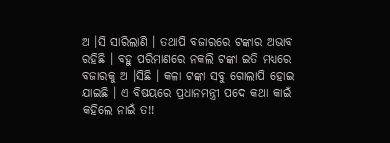ଅ ।ସି ସାରିଲାଣି । ତଥାପି ବଜାରରେ ଟଙ୍କାର ଅଭାବ ରହିଛି । ବହୁ ପରିମାଣରେ ନକଲି ଟଙ୍କା ଇତି ମଧ୍ୟରେ ବଜାରକୁ ଅ ।ସିଛି । କଳା ଟଙ୍କା ସବୁ ଗୋଲାପି ହୋଇ ଯାଇଛି । ଏ ବିଷୟରେ ପ୍ରଧାନମନ୍ତ୍ରୀ ପଦେ କଥା କାଇଁ କହିଲେ ନାଇଁ ତ!!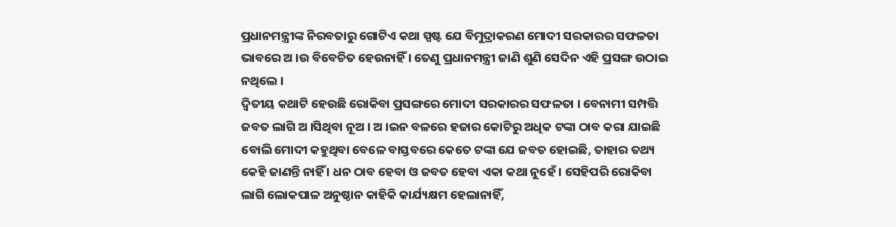ପ୍ରଧାନମନ୍ତ୍ରୀଙ୍କ ନିରବତାରୁ ଗୋଟିଏ କଥା ସ୍ପଷ୍ଟ ଯେ ବିମୁଦ୍ରାକରଣ ମୋଦୀ ସରକାରର ସଫଳତା ଭାବରେ ଅ ।ଉ ବିବେଚିତ ହେଉନାହିଁ । ତେଣୁ ପ୍ରଧାନମନ୍ତ୍ରୀ ଜାଣି ଶୁଣି ସେଦିନ ଏହି ପ୍ରସଙ୍ଗ ଉଠାଇ ନଥିଲେ ।
ଦ୍ୱିତୀୟ କଥାଟି ହେଉଛି ରୋକିବା ପ୍ରସଙ୍ଗରେ ମୋଦୀ ସରକାରର ସଫଳତା । ବେନାମୀ ସମ୍ପତ୍ତି ଜବତ ଲାଗି ଅ ।ସିଥିବା ନୂଅ । ଅ ।ଇନ ବଳରେ ହଜାର କୋଟିରୁ ଅଧିକ ଟଙ୍କା ଠାବ କରା ଯାଇଛି ବୋଲି ମୋଦୀ କହୁଥିବା ବେଳେ ବାସ୍ତବରେ କେତେ ଟଙ୍କା ଯେ ଜବତ ହୋଇଛି, ତାହାର ତଥ୍ୟ କେହି ଜାଣନ୍ତି ନାହିଁ । ଧନ ଠାବ ହେବା ଓ ଜବତ ହେବା ଏକା କଥା ନୁହେଁ । ସେହିପରି ରୋକିବା ଲାଗି ଲୋକପାଳ ଅନୁଷ୍ଠାନ କାହିକି କାର୍ଯ୍ୟକ୍ଷମ ହେଲାନାହିଁ,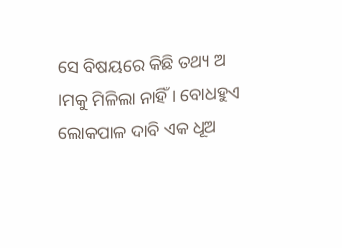ସେ ବିଷୟରେ କିଛି ତଥ୍ୟ ଅ ।ମକୁ ମିଳିଲା ନାହିଁ । ବୋଧହୁଏ ଲୋକପାଳ ଦାବି ଏକ ଧୂଅ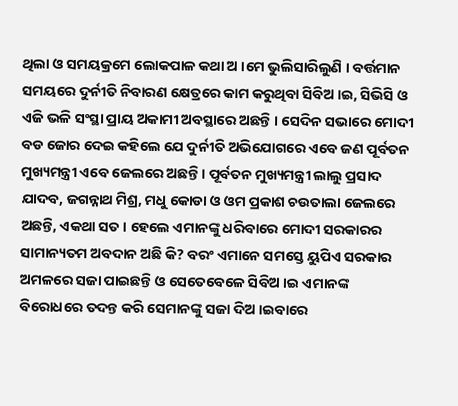ଥିଲା ଓ ସମୟକ୍ରମେ ଲୋକପାଳ କଥା ଅ ।ମେ ଭୁଲିସାରିଲୁଣି । ବର୍ତ୍ତମାନ ସମୟରେ ଦୁର୍ନୀତି ନିବାରଣ କ୍ଷେତ୍ରରେ କାମ କରୁଥିବା ସିବିଅ ।ଇ, ସିଭିସି ଓ ଏଜି ଭଳି ସଂସ୍ଥା ପ୍ରାୟ ଅକାମୀ ଅବସ୍ଥାରେ ଅଛନ୍ତି । ସେଦିନ ସଭାରେ ମୋଦୀ ବଡ ଜୋର ଦେଇ କହିଲେ ଯେ ଦୁର୍ନୀତି ଅଭିଯୋଗରେ ଏବେ ଜଣ ପୂର୍ବତନ ମୁଖ୍ୟମନ୍ତ୍ରୀ ଏବେ ଜେଲରେ ଅଛନ୍ତି । ପୂର୍ବତନ ମୁଖ୍ୟମନ୍ତ୍ରୀ ଲାଲୁ ପ୍ରସାଦ ଯାଦବ, ଜଗନ୍ନାଥ ମିଶ୍ର, ମଧୁ କୋଡା ଓ ଓମ ପ୍ରକାଶ ଚଉତାଲା ଜେଲରେ ଅଛନ୍ତି, ଏକଥା ସତ । ହେଲେ ଏମାନଙ୍କୁ ଧରିବାରେ ମୋଦୀ ସରକାରର ସାମାନ୍ୟତମ ଅବଦାନ ଅଛି କି? ବରଂ ଏମାନେ ସମସ୍ତେ ୟୁପିଏ ସରକାର ଅମଳରେ ସଜା ପାଇଛନ୍ତି ଓ ସେତେବେଳେ ସିବିଅ ।ଇ ଏମାନଙ୍କ ବିରୋଧରେ ତଦନ୍ତ କରି ସେମାନଙ୍କୁ ସଜା ଦିଅ ।ଇବାରେ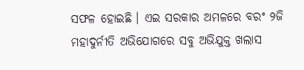ସଫଳ ହୋଇଛି । ଏଇ ସରକାର ଅମଳରେ ବରଂ ୨ଜି ମହାଦୁର୍ନୀତି ଅଭିଯୋଗରେ ସବୁ ଅଭିଯୁକ୍ତ ଖଲାସ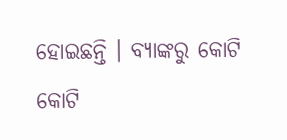ହୋଇଛନ୍ତି । ବ୍ୟାଙ୍କରୁ କୋଟି କୋଟି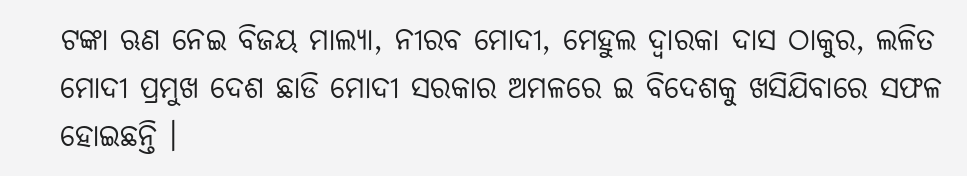ଟଙ୍କା ଋଣ ନେଇ ବିଜୟ ମାଲ୍ୟା, ନୀରବ ମୋଦୀ, ମେହୁଲ ଦ୍ୱାରକା ଦାସ ଠାକୁର, ଲଳିତ ମୋଦୀ ପ୍ରମୁଖ ଦେଶ ଛାଡି ମୋଦୀ ସରକାର ଅମଳରେ ଇ ବିଦେଶକୁ ଖସିଯିବାରେ ସଫଳ ହୋଇଛନ୍ତି ।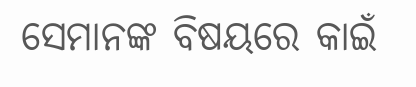ସେମାନଙ୍କ ବିଷୟରେ କାଇଁ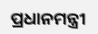ପ୍ରଧାନମନ୍ତ୍ରୀ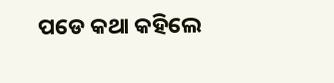ପଡେ କଥା କହିଲେ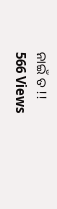ନାଇଁ ତ !!
566 Views